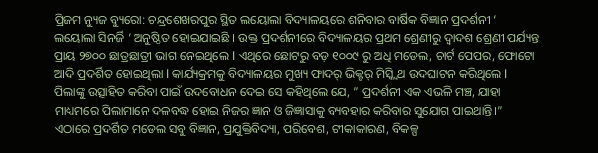ପ୍ରିଜମ ନ୍ୟୁଜ ବ୍ୟୁରୋ: ଚନ୍ଦ୍ରଶେଖରପୁର ସ୍ଥିତ ଲୟୋଲା ବିଦ୍ୟାଳୟରେ ଶନିବାର ବାର୍ଷିକ ବିଜ୍ଞାନ ପ୍ରଦର୍ଶନୀ ‘ ଲୟୋଲା ସିନର୍ଜି ‘ ଅନୁଷ୍ଠିତ ହୋଇଯାଇଛି । ଉକ୍ତ ପ୍ରଦର୍ଶନୀରେ ବିଦ୍ୟାଳୟର ପ୍ରଥମ ଶ୍ରେଣୀରୁ ଦ୍ୱାଦଶ ଶ୍ରେଣୀ ପର୍ଯ୍ୟନ୍ତ ପ୍ରାୟ ୨୭୦୦ ଛାତ୍ରଛାତ୍ରୀ ଭାଗ ନେଇଥିଲେ l ଏଥିରେ ଛୋଟରୁ ବଡ଼ ୧୦୦୯ ରୁ ଅଧି ମଡେଲ, ଚାର୍ଟ ପେପର, ଫୋଟୋ ଆଦି ପ୍ରଦର୍ଶିତ ହୋଇଥିଲା l କାର୍ଯ୍ୟକ୍ରମକୁ ବିଦ୍ୟାଳୟର ମୁଖ୍ୟ ଫାଦର୍ ଭିକ୍ଟର୍ ମିସ୍କ୍ଵିଥ ଉଦଘାଟନ କରିଥିଲେ l ପିଲାଙ୍କୁ ଉତ୍ସାହିତ କରିବା ପାଇଁ ଉଦବୋଧନ ଦେଇ ସେ କହିଥିଲେ ଯେ, ” ପ୍ରଦର୍ଶନୀ ଏକ ଏଭଳି ମଞ୍ଚ, ଯାହା ମାଧ୍ୟମରେ ପିଲାମାନେ ଦଳବଦ୍ଧ ହୋଇ ନିଜର ଜ୍ଞାନ ଓ ଜିଜ୍ଞାସାକୁ ବ୍ୟବହାର କରିବାର ସୁଯୋଗ ପାଇଥାନ୍ତି।”
ଏଠାରେ ପ୍ରଦର୍ଶିତ ମଡେଲ ସବୁ ବିଜ୍ଞାନ, ପ୍ରଯୁକ୍ତିବିଦ୍ୟା, ପରିବେଶ, ଟୀକାକାରଣ, ବିକଳ୍ପ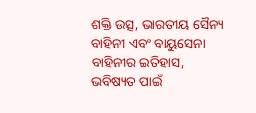ଶକ୍ତି ଉତ୍ସ, ଭାରତୀୟ ସୈନ୍ୟ ବାହିନୀ ଏବଂ ବାୟୁସେନା ବାହିନୀର ଇତିହାସ, ଭବିଷ୍ୟତ ପାଇଁ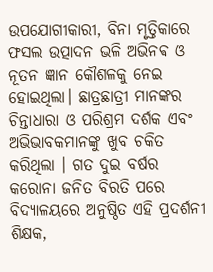ଉପଯୋଗୀକାରୀ, ବିନା ମୃତ୍ତିକାରେ ଫସଲ ଉତ୍ପାଦନ ଭଳି ଅଭିନଵ ଓ ନୂତନ ଜ୍ଞାନ କୌଶଳକୁ ନେଇ ହୋଇଥିଲା। ଛାତ୍ରଛାତ୍ରୀ ମାନଙ୍କର ଚିନ୍ତାଧାରା ଓ ପରିଶ୍ରମ ଦର୍ଶକ ଏବଂ ଅଭିଭାବକମାନଙ୍କୁ ଖୁବ ଚକିତ କରିଥିଲା । ଗତ ଦୁଇ ବର୍ଷର କରୋନା ଜନିତ ବିରତି ପରେ ବିଦ୍ୟାଳୟରେ ଅନୁଷ୍ଠିତ ଏହି ପ୍ରଦର୍ଶନୀ ଶିକ୍ଷକ,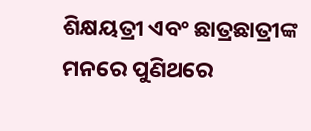ଶିକ୍ଷୟତ୍ରୀ ଏବଂ ଛାତ୍ରଛାତ୍ରୀଙ୍କ ମନରେ ପୁଣିଥରେ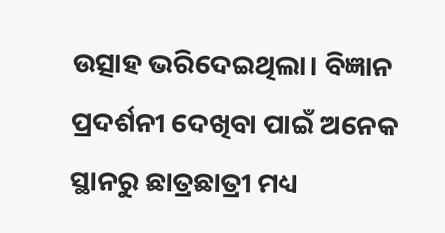ଉତ୍ସାହ ଭରିଦେଇଥିଲା। ବିଜ୍ଞାନ ପ୍ରଦର୍ଶନୀ ଦେଖିବା ପାଇଁ ଅନେକ ସ୍ଥାନରୁ ଛାତ୍ରଛାତ୍ରୀ ମଧ୍ୟ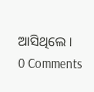ଆସିଥିଲେ।
0 Comments